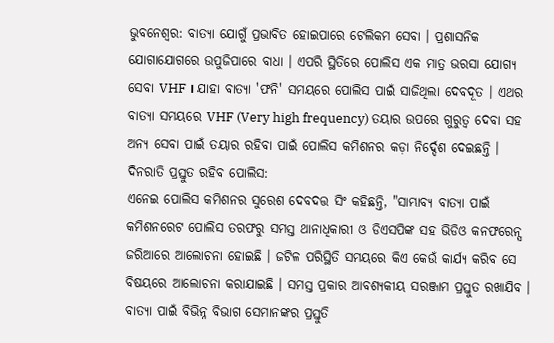ଭୁବନେଶ୍ବର: ବାତ୍ୟା ଯୋଗୁଁ ପ୍ରଭାବିତ ହୋଇପାରେ ଟେଲିକମ ସେବା । ପ୍ରଶାସନିକ ଯୋଗାଯୋଗରେ ଉପୁଜିପାରେ ବାଧା । ଏପରି ସ୍ଥିତିରେ ପୋଲିସ ଏକ ମାତ୍ର ଭରସା ଯୋଗ୍ୟ ସେବା VHF । ଯାହା ବାତ୍ୟା 'ଫନି' ସମୟରେ ପୋଲିସ ପାଇଁ ସାଜିଥିଲା ଦେବଦୂତ । ଏଥର ବାତ୍ୟା ସମୟରେ VHF (Very high frequency) ତୟାର ଉପରେ ଗୁରୁତ୍ବ ଦେବା ସହ ଅନ୍ୟ ସେବା ପାଇଁ ତୟାର ରହିବା ପାଇଁ ପୋଲିସ କମିଶନର କଡ଼ା ନିର୍ଦ୍ଦେଶ ଦେଇଛନ୍ତି ।
ଦିନରାତି ପ୍ରସ୍ତୁତ ରହିବ ପୋଲିସ:
ଏନେଇ ପୋଲିସ କମିଶନର ସୁରେଶ ଦେବଦତ୍ତ ସିଂ କହିଛନ୍ତି, "ସାମ୍ଭାବ୍ୟ ବାତ୍ୟା ପାଇଁ କମିଶନରେଟ ପୋଲିସ ତରଫରୁ ସମସ୍ତ ଥାନାଧିକାରୀ ଓ ଡିଏସପିଙ୍କ ସହ ଭିଡିଓ କନଫରେନ୍ସ ଜରିଆରେ ଆଲୋଚନା ହୋଇଛି । ଜଟିଳ ପରିସ୍ଥିତି ସମୟରେ କିଏ କେଉଁ କାର୍ଯ୍ୟ କରିବ ସେ ବିଷୟରେ ଆଲୋଚନା କରାଯାଇଛି । ସମସ୍ତ ପ୍ରକାର ଆବଶ୍ୟକୀୟ ସରଞ୍ଜାମ ପ୍ରସ୍ତୁତ ରଖାଯିବ । ବାତ୍ୟା ପାଇଁ ବିଭିନ୍ନ ବିଭାଗ ସେମାନଙ୍କର ପ୍ରସ୍ତୁତି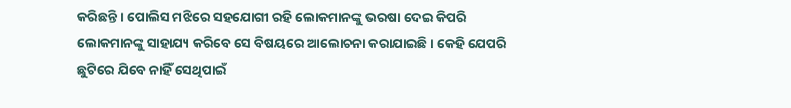କରିଛନ୍ତି । ପୋଲିସ ମଝିରେ ସହଯୋଗୀ ରହି ଲୋକମାନଙ୍କୁ ଭରଷା ଦେଇ କିପରି ଲୋକମାନଙ୍କୁ ସାହାଯ୍ୟ କରିବେ ସେ ବିଷୟରେ ଆଲୋଚନା କରାଯାଇଛି । କେହି ଯେପରି ଛୁଟିରେ ଯିବେ ନାହିଁ ସେଥିପାଇଁ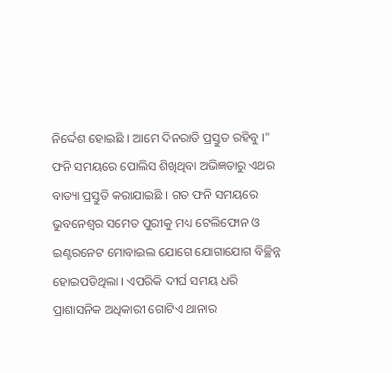ନିର୍ଦ୍ଦେଶ ହୋଇଛି । ଆମେ ଦିନରାତି ପ୍ରସ୍ତୁତ ରହିବୁ ।"
ଫନି ସମୟରେ ପୋଲିସ ଶିଖିଥିବା ଅଭିଜ୍ଞତାରୁ ଏଥର ବାତ୍ୟା ପ୍ରସ୍ତୁତି କରାଯାଇଛି । ଗତ ଫନି ସମୟରେ ଭୁବନେଶ୍ୱର ସମେତ ପୁରୀକୁ ମଧ୍ୟ ଟେଲିଫୋନ ଓ ଇଣ୍ଟରନେଟ ମୋବାଇଲ ଯୋଗେ ଯୋଗାଯୋଗ ବିଚ୍ଛିନ୍ନ ହୋଇପଡିଥିଲା । ଏପରିକି ଦୀର୍ଘ ସମୟ ଧରି ପ୍ରାଶାସନିକ ଅଧିକାରୀ ଗୋଟିଏ ଥାନାର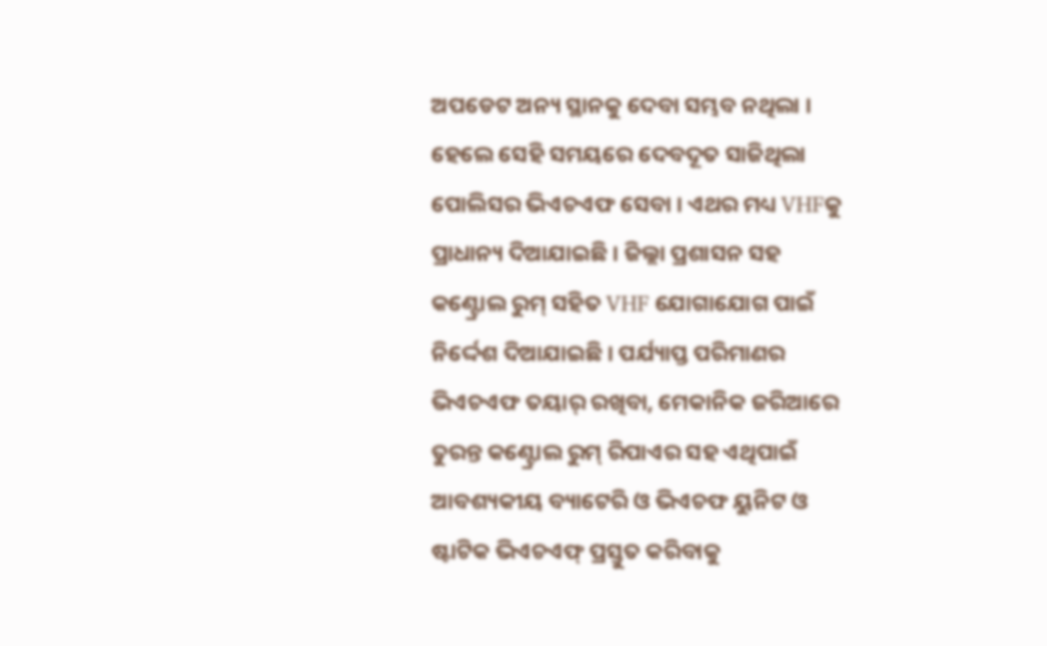ଅପଡେଟ ଅନ୍ୟ ସ୍ଥାନକୁ ଦେବା ସମ୍ଭବ ନଥିଲା । ହେଲେ ସେହି ସମୟରେ ଦେବଦୂତ ସାଜିଥିଲା ପୋଲିସର ଭିଏଚଏଫ ସେବା । ଏଥର ମଧ୍ୟ VHFକୁ ପ୍ରାଧାନ୍ୟ ଦିଆଯାଇଛି । ଜିଲ୍ଲା ପ୍ରଶାସନ ସହ କଣ୍ଟ୍ରୋଲ ରୁମ୍ ସହିତ VHF ଯୋଗାଯୋଗ ପାଇଁ ନିର୍ଦ୍ଦେଶ ଦିଆଯାଇଛି । ପର୍ଯ୍ୟାପ୍ତ ପରିମାଣର ଭିଏଚଏଫ ତୟାର୍ ରଖିବା, ମେକାନିକ ଜରିଆରେ ତୁରନ୍ତ କଣ୍ଟ୍ରୋଲ ରୁମ୍ ରିପାଏର ସହ ଏଥିପାଇଁ ଆବଶ୍ୟକୀୟ ବ୍ୟାଟେରି ଓ ଭିଏଚଫ ୟୁନିଟ ଓ ଷ୍ଟାଟିକ ଭିଏଚଏଫ୍ ପ୍ରସ୍ତୁତ କରିବାକୁ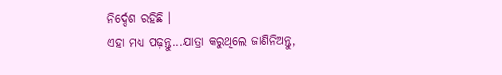ନିର୍ଦ୍ଦେଶ ରହିଛି ।
ଏହା ମଧ୍ୟ ପଢ଼ନ୍ତୁ...ଯାତ୍ରା କରୁଥିଲେ ଜାଣିନିଅନ୍ତୁ,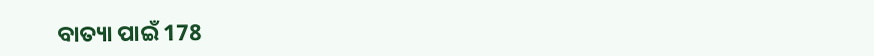ବାତ୍ୟା ପାଇଁ 178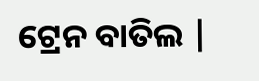ଟ୍ରେନ ବାତିଲ |